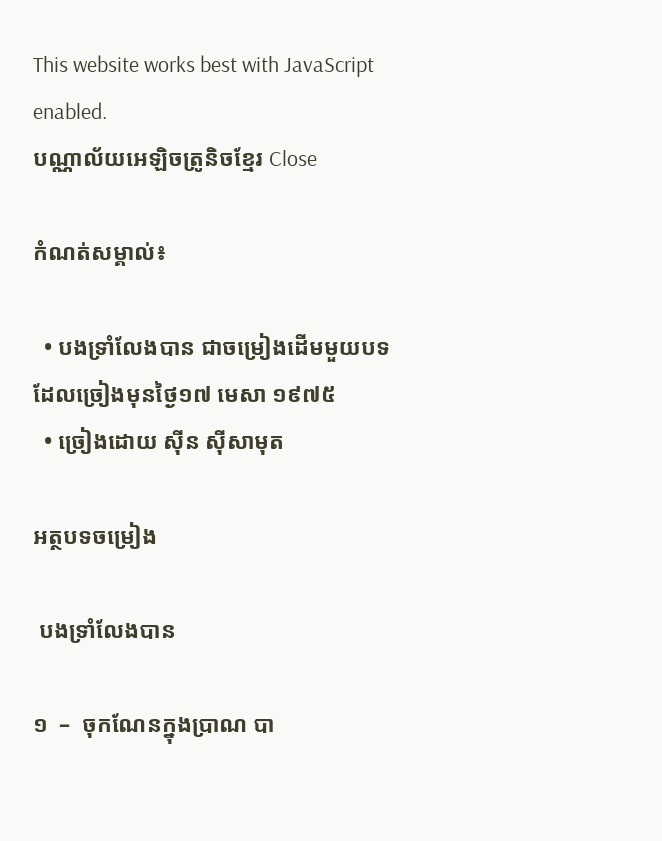This website works best with JavaScript enabled.
បណ្ណាល័យអេឡិចត្រូនិចខ្មែរ Close

កំណត់សម្គាល់៖

  • បងទ្រាំលែងបាន ជាចម្រៀងដើមមួយបទដែលច្រៀងមុនថ្ងៃ១៧ មេសា ១៩៧៥
  • ច្រៀងដោយ ស៊ីន ស៊ីសាមុត

អត្ថបទចម្រៀង

 បងទ្រាំលែងបាន

១  –  ចុកណែនក្នុងប្រាណ បា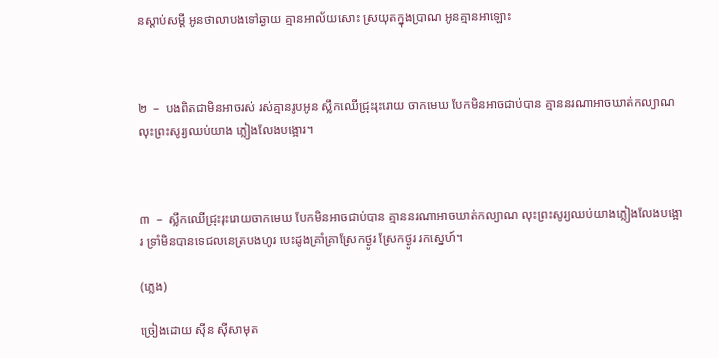នស្ដាប់សម្តី អូនថាលាបងទៅឆ្ងាយ គ្មានអាល័យសោះ ស្រយុតក្នុងប្រាណ អូនគ្មានអាឡោះ



២  –  បងពិតជាមិនអាចរស់ រស់គ្មានរូបអូន ស្លឹកឈើជ្រុះរុះរោយ ចាកមេឃ បែកមិនអាចជាប់បាន គ្មាននរណាអាចឃាត់កល្យាណ លុះព្រះសូរ្យឈប់យាង ភ្លៀងលែងបង្អោរ។



៣  –  ស្លឹកឈើជ្រុះរុះរោយចាកមេឃ បែកមិនអាចជាប់បាន គ្មាននរណាអាចឃាត់កល្យាណ លុះព្រះសូរ្យឈប់យាងភ្លៀងលែងបង្អោរ ទ្រាំមិនបានទេជលនេត្របងហូរ បេះដូងគ្រាំគ្រាស្រែកថ្ងូរ ស្រែកថ្ងូរ រកស្នេហ៍។

(ភ្លេង)

ច្រៀងដោយ ស៊ីន ស៊ីសាមុត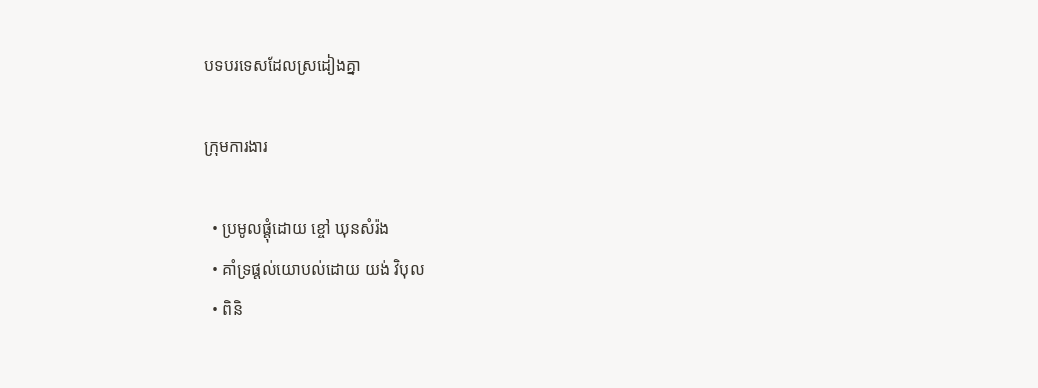បទបរទេសដែលស្រដៀងគ្នា

ក្រុមការងារ

  • ប្រមូលផ្ដុំដោយ ខ្ចៅ ឃុនសំរ៉ង
  • គាំទ្រផ្ដល់យោបល់ដោយ យង់ វិបុល
  • ពិនិ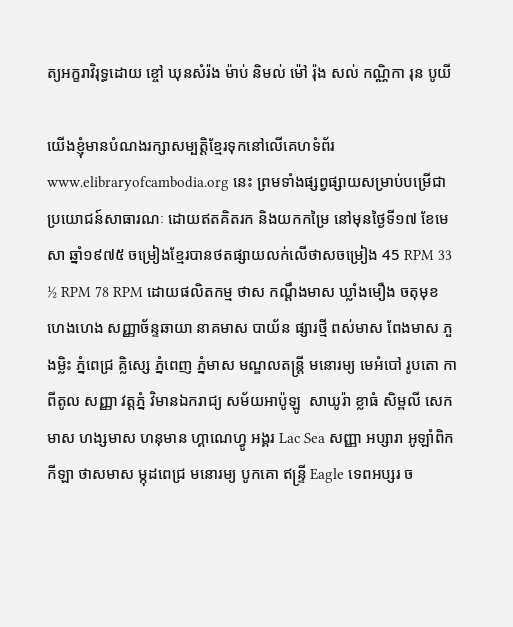ត្យអក្ខរាវិរុទ្ធដោយ ខ្ចៅ ឃុនសំរ៉ង ម៉ាប់ និមល់ ម៉ៅ រ៉ុង សល់ កណ្ណិកា រុន បូយី

យើងខ្ញុំមានបំណងរក្សាសម្បត្តិខ្មែរទុកនៅលើគេហទំព័រ www.elibraryofcambodia.org នេះ ព្រមទាំងផ្សព្វផ្សាយសម្រាប់បម្រើជាប្រយោជន៍សាធារណៈ ដោយឥតគិតរក និងយកកម្រៃ នៅមុនថ្ងៃទី១៧ ខែមេសា ឆ្នាំ១៩៧៥ ចម្រៀងខ្មែរបានថតផ្សាយលក់លើថាសចម្រៀង 45 RPM 33 ½ RPM 78 RPM ដោយផលិតកម្ម ថាស កណ្ដឹងមាស ឃ្លាំងមឿង ចតុមុខ ហេងហេង សញ្ញាច័ន្ទឆាយា នាគមាស បាយ័ន ផ្សារថ្មី ពស់មាស ពែងមាស ភួងម្លិះ ភ្នំពេជ្រ គ្លិស្សេ ភ្នំពេញ ភ្នំមាស មណ្ឌលតន្រ្តី មនោរម្យ មេអំបៅ រូបតោ កាពីតូល សញ្ញា វត្តភ្នំ វិមានឯករាជ្យ សម័យអាប៉ូឡូ  សាឃូរ៉ា ខ្លាធំ សិម្ពលី សេកមាស ហង្សមាស ហនុមាន ហ្គាណេហ្វូ អង្គរ Lac Sea សញ្ញា អប្សារា អូឡាំពិក កីឡា ថាសមាស ម្កុដពេជ្រ មនោរម្យ បូកគោ ឥន្ទ្រី Eagle ទេពអប្សរ ច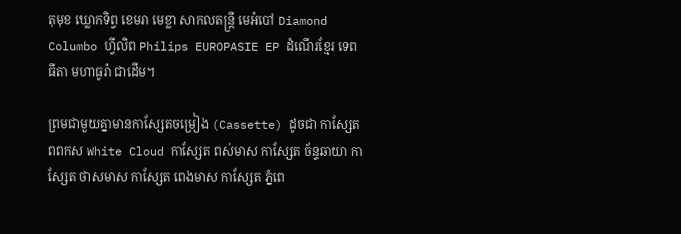តុមុខ ឃ្លោកទិព្វ ខេមរា មេខ្លា សាកលតន្ត្រី មេអំបៅ Diamond Columbo ហ្វីលិព Philips EUROPASIE EP ដំណើរខ្មែរ ទេពធីតា មហាធូរ៉ា ជាដើម។

ព្រមជាមួយគ្នាមានកាសែ្សតចម្រៀង (Cassette) ដូចជា កាស្សែត ពពកស White Cloud កាស្សែត ពស់មាស កាស្សែត ច័ន្ទឆាយា កាស្សែត ថាសមាស កាស្សែត ពេងមាស កាស្សែត ភ្នំពេ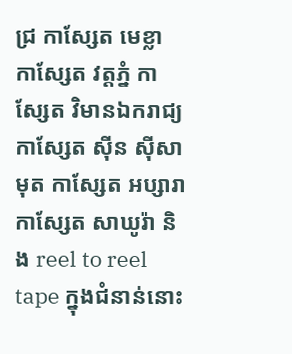ជ្រ កាស្សែត មេខ្លា កាស្សែត វត្តភ្នំ កាស្សែត វិមានឯករាជ្យ កាស្សែត ស៊ីន ស៊ីសាមុត កាស្សែត អប្សារា កាស្សែត សាឃូរ៉ា និង reel to reel tape ក្នុងជំនាន់នោះ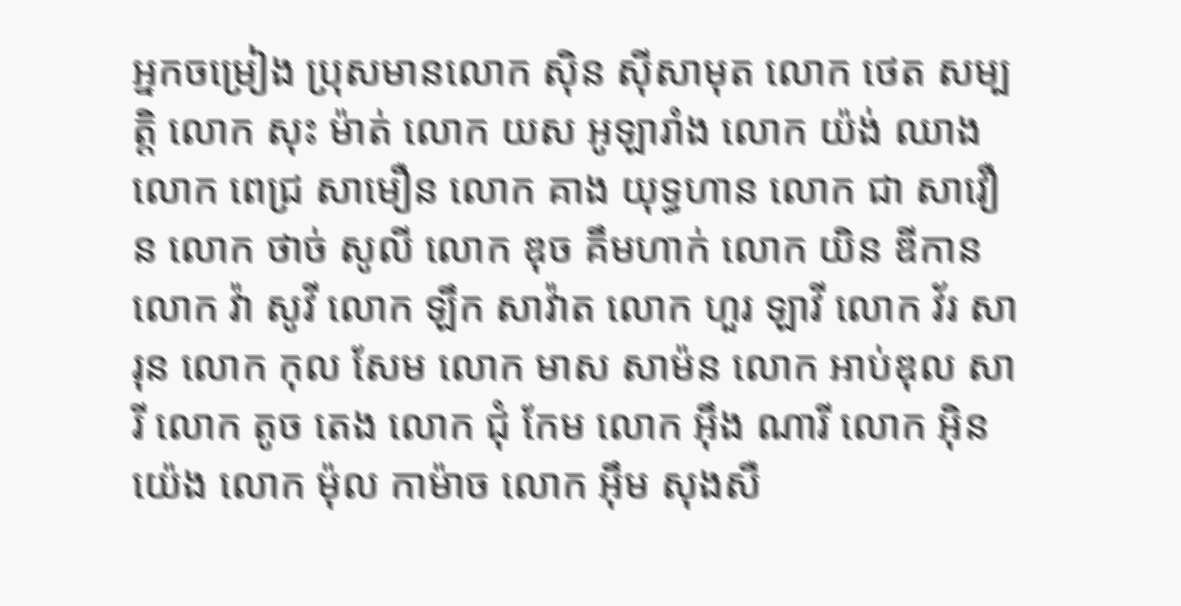អ្នកចម្រៀង ប្រុសមានលោក ស៊ិន ស៊ីសាមុត លោក ថេត សម្បត្តិ លោក សុះ ម៉ាត់ លោក យស អូឡារាំង លោក យ៉ង់ ឈាង លោក ពេជ្រ សាមឿន លោក គាង យុទ្ធហាន លោក ជា សាវឿន លោក ថាច់ សូលី លោក ឌុច គឹមហាក់ លោក យិន ឌីកាន លោក វ៉ា សូវី លោក ឡឹក សាវ៉ាត លោក ហួរ ឡាវី លោក វ័រ សារុន លោក កុល សែម លោក មាស សាម៉ន លោក អាប់ឌុល សារី លោក តូច តេង លោក ជុំ កែម លោក អ៊ឹង ណារី លោក អ៊ិន យ៉េង លោក ម៉ុល កាម៉ាច លោក អ៊ឹម សុងសឺ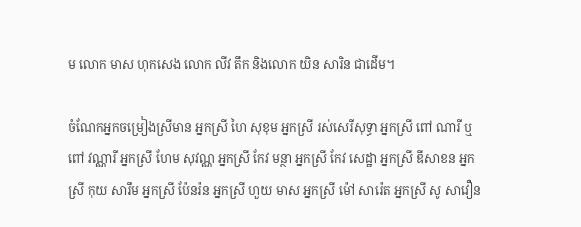ម លោក មាស ហុកសេង លោក លីវ តឹក និងលោក យិន សារិន ជាដើម។

ចំណែកអ្នកចម្រៀងស្រីមាន អ្នកស្រី ហៃ សុខុម អ្នកស្រី រស់សេរីសុទ្ធា អ្នកស្រី ពៅ ណារី ឬ ពៅ វណ្ណារី អ្នកស្រី ហែម សុវណ្ណ អ្នកស្រី កែវ មន្ថា អ្នកស្រី កែវ សេដ្ឋា អ្នកស្រី ឌីសាខន អ្នកស្រី កុយ សារឹម អ្នកស្រី ប៉ែនរ៉ន អ្នកស្រី ហួយ មាស អ្នកស្រី ម៉ៅ សារ៉េត អ្នកស្រី សូ សាវឿន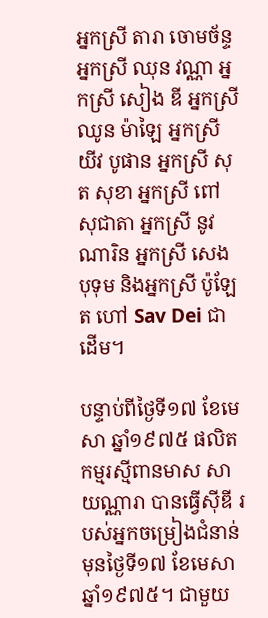អ្នកស្រី តារា ចោមច័ន្ទ អ្នកស្រី ឈុន វណ្ណា អ្នកស្រី សៀង ឌី អ្នកស្រី ឈូន ម៉ាឡៃ អ្នកស្រី យីវ បូផាន អ្នកស្រី សុត សុខា អ្នកស្រី ពៅ សុជាតា អ្នកស្រី នូវ ណារិន អ្នកស្រី សេង បុទុម និងអ្នកស្រី ប៉ូឡែត ហៅ Sav Dei ជាដើម។

បន្ទាប់ពីថ្ងៃទី១៧ ខែមេសា ឆ្នាំ១៩៧៥ ផលិតកម្មរស្មីពានមាស សាយណ្ណារា បានធ្វើស៊ីឌី របស់អ្នកចម្រៀងជំនាន់មុនថ្ងៃទី១៧ ខែមេសា ឆ្នាំ១៩៧៥។ ជាមួយ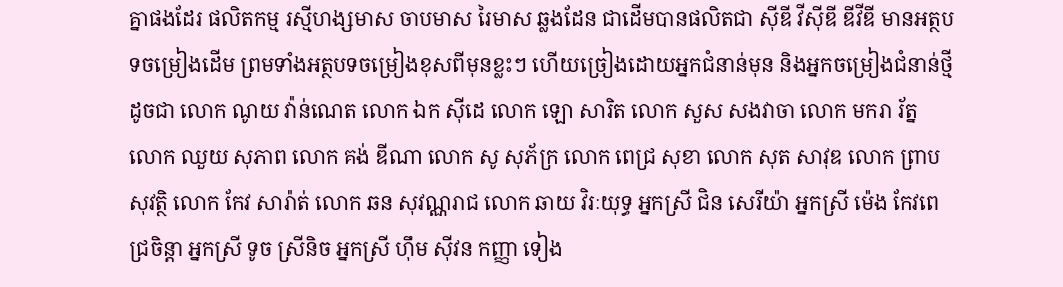គ្នាផងដែរ ផលិតកម្ម រស្មីហង្សមាស ចាបមាស រៃមាស ឆ្លងដែន ជាដើមបានផលិតជា ស៊ីឌី វីស៊ីឌី ឌីវីឌី មានអត្ថបទចម្រៀងដើម ព្រមទាំងអត្ថបទចម្រៀងខុសពីមុនខ្លះៗ ហើយច្រៀងដោយអ្នកជំនាន់មុន និងអ្នកចម្រៀងជំនាន់ថ្មីដូចជា លោក ណូយ វ៉ាន់ណេត លោក ឯក ស៊ីដេ លោក ឡោ សារិត លោក សួស សងវាចា លោក មករា រ័ត្ន លោក ឈួយ សុភាព លោក គង់ ឌីណា លោក សូ សុភ័ក្រ លោក ពេជ្រ សុខា លោក សុត សាវុឌ លោក ព្រាប សុវត្ថិ លោក កែវ សារ៉ាត់ លោក ឆន សុវណ្ណរាជ លោក ឆាយ វិរៈយុទ្ធ អ្នកស្រី ជិន សេរីយ៉ា អ្នកស្រី ម៉េង កែវពេជ្រចិន្តា អ្នកស្រី ទូច ស្រីនិច អ្នកស្រី ហ៊ឹម ស៊ីវន កញ្ញា ទៀង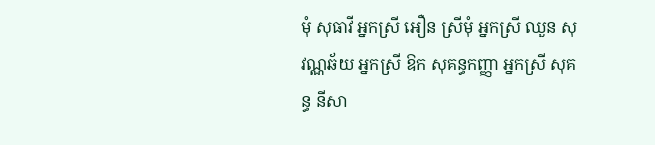មុំ សុធាវី អ្នកស្រី អឿន ស្រីមុំ អ្នកស្រី ឈួន សុវណ្ណឆ័យ អ្នកស្រី ឱក សុគន្ធកញ្ញា អ្នកស្រី សុគន្ធ នីសា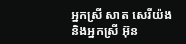អ្នកស្រី សាត សេរីយ៉ង និងអ្នកស្រី អ៊ុន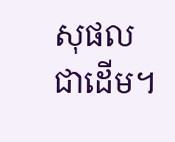សុផល ជាដើម។